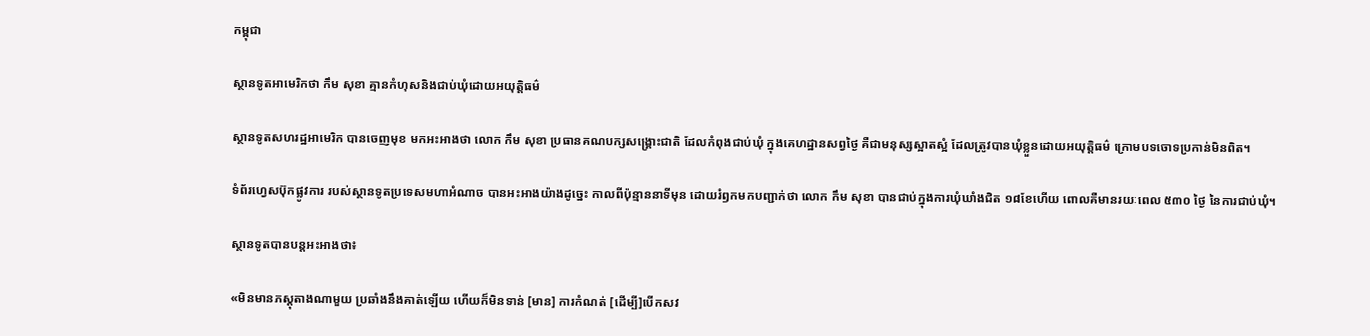កម្ពុជា

ស្ថានទូតអាមេរិកថា កឹម សុខា គ្មានកំហុសនិងជាប់ឃុំដោយអយុត្តិធម៌

ស្ថានទូតសហរដ្ឋអាមេរិក បានចេញមុខ មកអះអាងថា លោក កឹម សុខា ប្រធានគណបក្សសង្គ្រោះជាតិ ដែលកំពុងជាប់ឃុំ ក្នុងគេហដ្ឋានសព្វថ្ងៃ គឺជាមនុស្សស្អាតស្អំ ដែលត្រូវបានឃុំខ្លួនដោយអយុត្តិធម៌ ក្រោមបទចោទប្រកាន់មិនពិត។

ទំព័រហ្វេសប៊ុកផ្លូវការ របស់ស្ថានទូតប្រទេសមហាអំណាច បានអះអាងយ៉ាងដូច្នេះ កាលពីប៉ុន្មាននាទីមុន ដោយរំឭកមកបញ្ជាក់ថា លោក កឹម សុខា បានជាប់ក្នុងការឃុំឃាំងជិត ១៨ខែហើយ ពោលគឺមានរយៈពេល ៥៣០ ថ្ងៃ នៃការជាប់ឃុំ។

ស្ថានទូតបានបន្តអះអាងថា៖

«មិនមានភស្តុតាងណាមួយ ប្រឆាំងនឹងគាត់ឡើយ ហើយក៏មិនទាន់ [មាន] ការកំណត់ [ដើម្បី]បើកសវ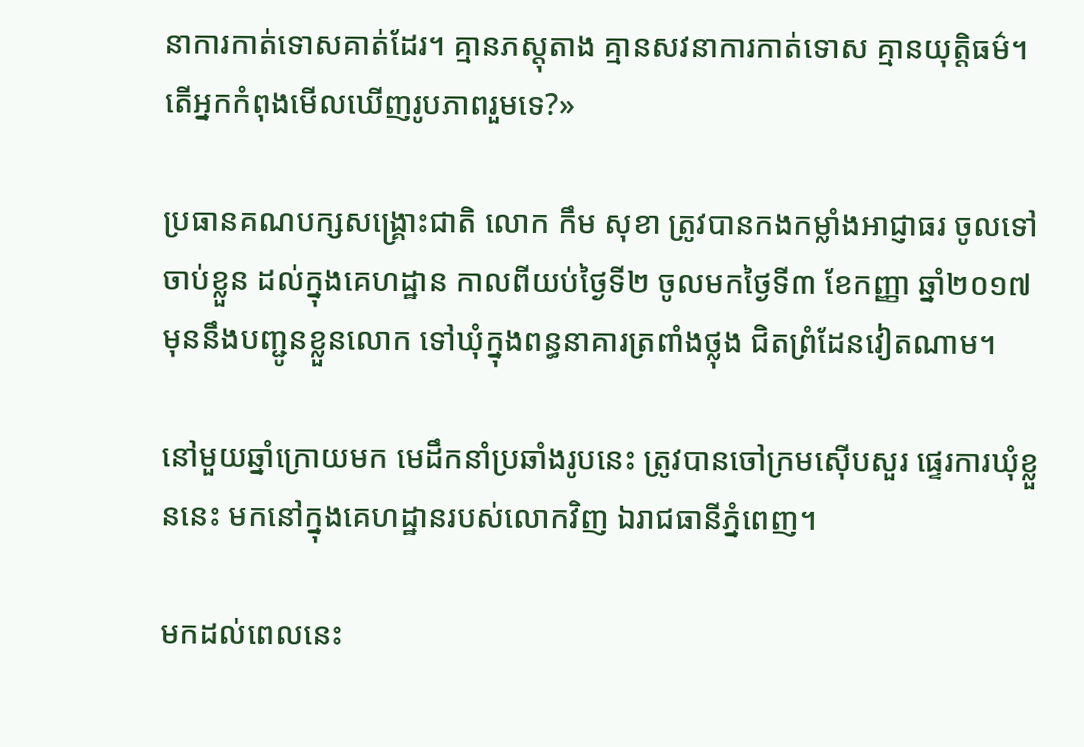នាការកាត់ទោសគាត់ដែរ។ គ្មានភស្តុតាង គ្មានសវនាការកាត់ទោស គ្មានយុត្តិធម៌។ តើអ្នកកំពុងមើលឃើញរូបភាពរួមទេ?»

ប្រធានគណបក្សសង្គ្រោះជាតិ លោក កឹម សុខា ត្រូវបានកងកម្លាំងអាជ្ញាធរ ចូលទៅចាប់ខ្លួន ដល់ក្នុងគេហដ្ឋាន កាលពីយប់ថ្ងៃទី២ ចូលមកថ្ងៃទី៣ ខែកញ្ញា ឆ្នាំ២០១៧ មុននឹងបញ្ជូនខ្លួនលោក ទៅឃុំក្នុងពន្ធនាគារត្រពាំងថ្លុង ជិតព្រំដែនវៀតណាម។

នៅមួយឆ្នាំក្រោយមក មេដឹកនាំប្រឆាំងរូបនេះ ត្រូវបានចៅក្រមស៊ើបសួរ ផ្ទេរការឃុំខ្លួននេះ មកនៅក្នុងគេហដ្ឋានរបស់លោកវិញ ឯរាជធានីភ្នំពេញ។

មកដល់ពេលនេះ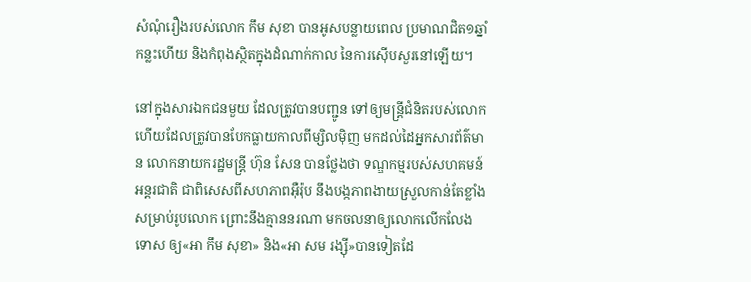សំណុំរឿងរបស់លោក កឹម សុខា បានអូសបន្លាយពេល ប្រមាណជិត១ឆ្នាំកន្លះហើយ និងកំពុងស្ថិតក្នុងដំណាក់កាល នៃការស៊ើបសួរនៅឡើយ។

នៅក្នុងសារឯកជនមួយ ដែលត្រូវបានបញ្ជូន ទៅឲ្យមន្ត្រីជំនិតរបស់លោក ហើយដែលត្រូវបានបែកធ្លាយកាលពីម្សិលម៉ិញ មកដល់ដៃអ្នកសារព័ត៌មាន លោកនាយករដ្ឋមន្ត្រី ហ៊ុន សែន បានថ្លែងថា ទណ្ឌកម្មរបស់សហគមន៍អន្តរជាតិ ជាពិសេសពីសហភាពអ៊ឺរ៉ុប នឹងបង្កភាពងាយស្រួលកាន់តែខ្លាំង សម្រាប់រូបលោក ព្រោះនឹងគ្មាននរណា មកចលនាឲ្យលោកលើកលែងទោស ឲ្យ«អា កឹម សុខា» និង«អា សម រង្ស៊ី»បានទៀតដែ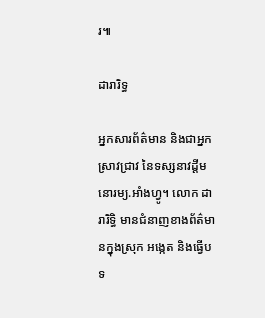រ៕

ដារារិទ្ធ

អ្នកសារព័ត៌មាន និងជាអ្នកស្រាវជ្រាវ នៃទស្សនាវដ្ដីមនោរម្យ.អាំងហ្វូ។ លោក ដារារិទ្ធិ មានជំនាញខាងព័ត៌មានក្នុងស្រុក អង្កេត និងធ្វើបទ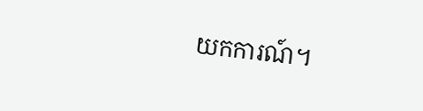យកការណ៍។